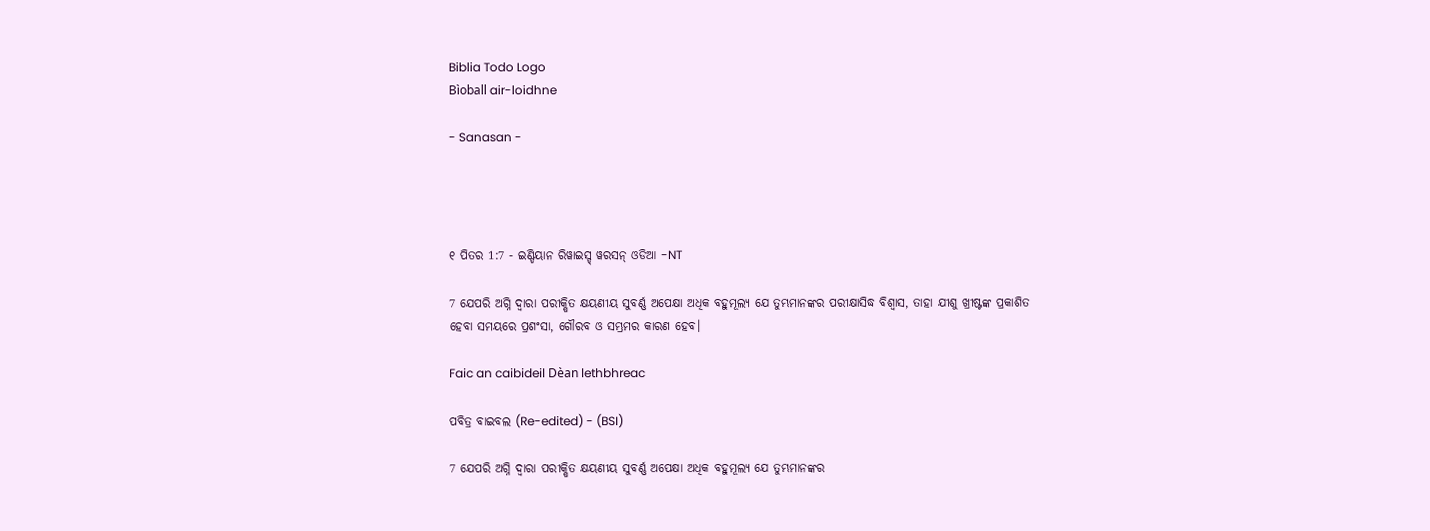Biblia Todo Logo
Bìoball air-loidhne

- Sanasan -




୧ ପିତର 1:7 - ଇଣ୍ଡିୟାନ ରିୱାଇସ୍ଡ୍ ୱରସନ୍ ଓଡିଆ -NT

7 ଯେପରି ଅଗ୍ନି ଦ୍ୱାରା ପରୀକ୍ଷିତ କ୍ଷୟଣୀୟ ସୁବର୍ଣ୍ଣ ଅପେକ୍ଷା ଅଧିକ ବହୁମୂଲ୍ୟ ଯେ ତୁମ୍ଭମାନଙ୍କର ପରୀକ୍ଷାସିଦ୍ଧ ବିଶ୍ୱାସ, ତାହା ଯୀଶୁ ଖ୍ରୀଷ୍ଟଙ୍କ ପ୍ରକାଶିତ ହେବା ସମୟରେ ପ୍ରଶଂସା, ଗୌରବ ଓ ସମ୍ଭ୍ରମର କାରଣ ହେବ।

Faic an caibideil Dèan lethbhreac

ପବିତ୍ର ବାଇବଲ (Re-edited) - (BSI)

7 ଯେପରି ଅଗ୍ନି ଦ୍ଵାରା ପରୀକ୍ଷିତ କ୍ଷୟଣୀୟ ସୁବର୍ଣ୍ଣ ଅପେକ୍ଷା ଅଧିକ ବହୁମୂଲ୍ୟ ଯେ ତୁମ୍ଭମାନଙ୍କର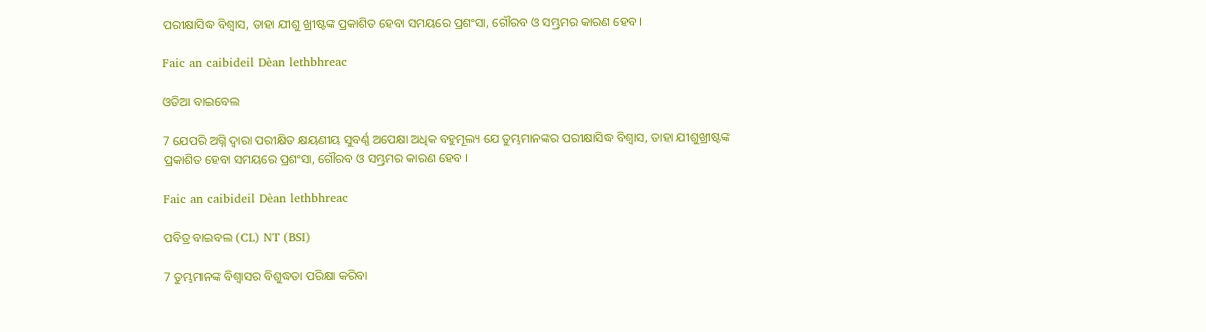ପରୀକ୍ଷାସିଦ୍ଧ ବିଶ୍ଵାସ, ତାହା ଯୀଶୁ ଖ୍ରୀଷ୍ଟଙ୍କ ପ୍ରକାଶିତ ହେବା ସମୟରେ ପ୍ରଶଂସା, ଗୌରବ ଓ ସମ୍ଭ୍ରମର କାରଣ ହେବ।

Faic an caibideil Dèan lethbhreac

ଓଡିଆ ବାଇବେଲ

7 ଯେପରି ଅଗ୍ନି ଦ୍ୱାରା ପରୀକ୍ଷିତ କ୍ଷୟଣୀୟ ସୁବର୍ଣ୍ଣ ଅପେକ୍ଷା ଅଧିକ ବହୁମୂଲ୍ୟ ଯେ ତୁମ୍ଭମାନଙ୍କର ପରୀକ୍ଷାସିଦ୍ଧ ବିଶ୍ୱାସ, ତାହା ଯୀଶୁଖ୍ରୀଷ୍ଟଙ୍କ ପ୍ରକାଶିତ ହେବା ସମୟରେ ପ୍ରଶଂସା, ଗୌରବ ଓ ସମ୍ଭ୍ରମର କାରଣ ହେବ ।

Faic an caibideil Dèan lethbhreac

ପବିତ୍ର ବାଇବଲ (CL) NT (BSI)

7 ତୁମ୍ଭମାନଙ୍କ ବିଶ୍ୱାସର ବିଶୁଦ୍ଧତା ପରିକ୍ଷା କରିବା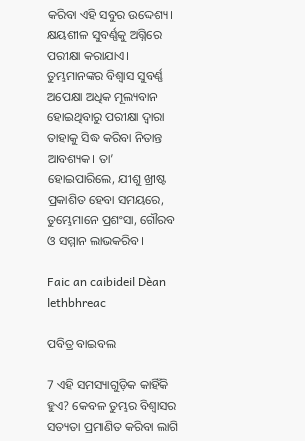କରିବା ଏହି ସବୁର ଉଦ୍ଦେଶ୍ୟ। କ୍ଷୟଶୀଳ ସୁବର୍ଣ୍ଣକୁ ଅଗ୍ନିରେ ପରୀକ୍ଷା କରାଯାଏ। ତୁମ୍ଭମାନଙ୍କର ବିଶ୍ୱାସ ସୁବର୍ଣ୍ଣ ଅପେକ୍ଷା ଅଧିକ ମୂଲ୍ୟବାନ ହୋଇଥିବାରୁ ପରୀକ୍ଷା ଦ୍ୱାରା ତାହାକୁ ସିଦ୍ଧ କରିବା ନିତାନ୍ତ ଆବଶ୍ୟକ। ତା’ ହୋଇପାରିଲେ, ଯୀଶୁ ଖ୍ରୀଷ୍ଟ ପ୍ରକାଶିତ ହେବା ସମୟରେ, ତୁମ୍ଭେମାନେ ପ୍ରଶଂସା, ଗୌରବ ଓ ସମ୍ମାନ ଲାଭକରିବ।

Faic an caibideil Dèan lethbhreac

ପବିତ୍ର ବାଇବଲ

7 ଏହି ସମସ୍ୟାଗୁଡ଼ିକ କାହିଁକି ହୁଏ? କେବଳ ତୁମ୍ଭର ବିଶ୍ୱାସର ସତ୍ୟତା ପ୍ରମାଣିତ କରିବା ଲାଗି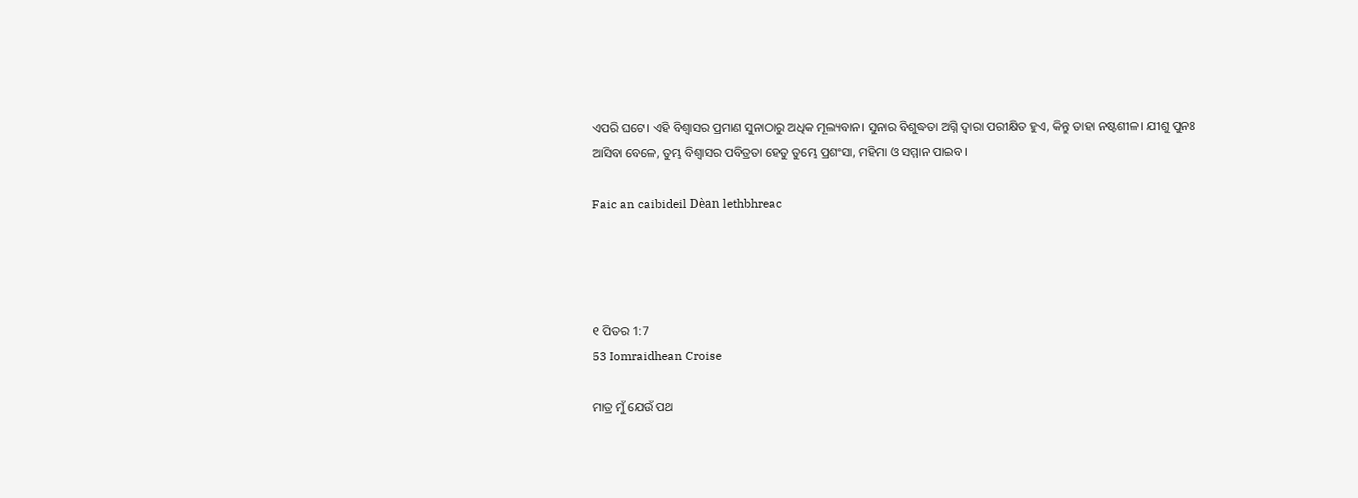ଏପରି ଘଟେ। ଏହି ବିଶ୍ୱାସର ପ୍ରମାଣ ସୁନାଠାରୁ ଅଧିକ ମୂଲ୍ୟବାନ। ସୁନାର ବିଶୁଦ୍ଧତା ଅଗ୍ନି ଦ୍ୱାରା ପରୀକ୍ଷିତ ହୁଏ, କିନ୍ତୁ ତାହା ନଷ୍ଟଶୀଳ। ଯୀଶୁ ପୁନଃ ଆସିବା ବେଳେ, ତୁମ୍ଭ ବିଶ୍ୱାସର ପବିତ୍ରତା ହେତୁ ତୁମ୍ଭେ ପ୍ରଶଂସା, ମହିମା ଓ ସମ୍ମାନ ପାଇବ।

Faic an caibideil Dèan lethbhreac




୧ ପିତର 1:7
53 Iomraidhean Croise

ମାତ୍ର ମୁଁ ଯେଉଁ ପଥ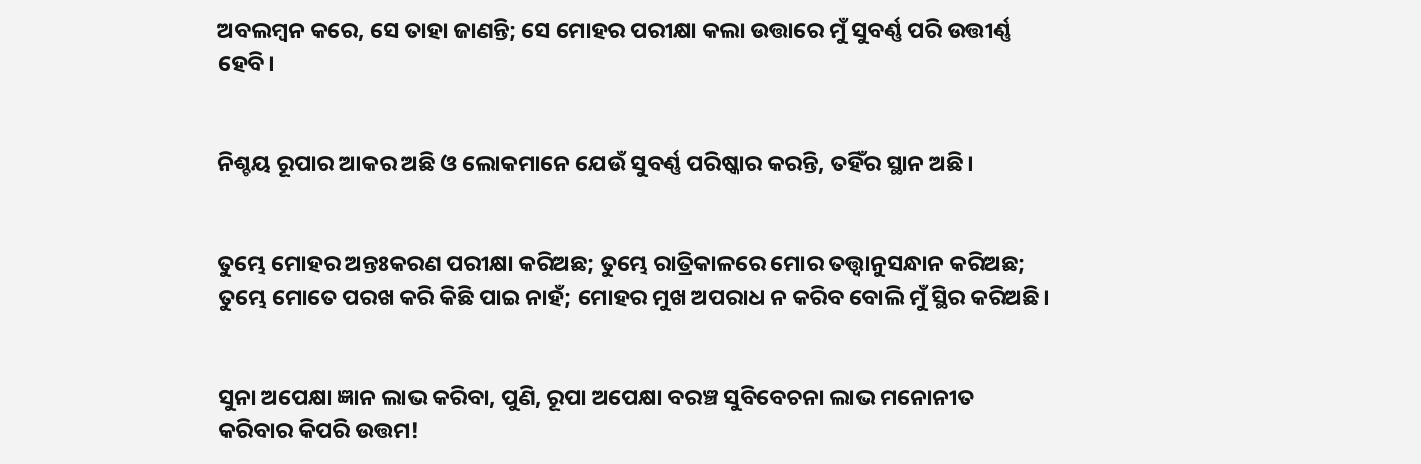ଅବଲମ୍ବନ କରେ, ସେ ତାହା ଜାଣନ୍ତି; ସେ ମୋହର ପରୀକ୍ଷା କଲା ଉତ୍ତାରେ ମୁଁ ସୁବର୍ଣ୍ଣ ପରି ଉତ୍ତୀର୍ଣ୍ଣ ହେବି।


ନିଶ୍ଚୟ ରୂପାର ଆକର ଅଛି ଓ ଲୋକମାନେ ଯେଉଁ ସୁବର୍ଣ୍ଣ ପରିଷ୍କାର କରନ୍ତି, ତହିଁର ସ୍ଥାନ ଅଛି।


ତୁମ୍ଭେ ମୋହର ଅନ୍ତଃକରଣ ପରୀକ୍ଷା କରିଅଛ; ତୁମ୍ଭେ ରାତ୍ରିକାଳରେ ମୋର ତତ୍ତ୍ୱାନୁସନ୍ଧାନ କରିଅଛ; ତୁମ୍ଭେ ମୋତେ ପରଖ କରି କିଛି ପାଇ ନାହଁ; ମୋହର ମୁଖ ଅପରାଧ ନ କରିବ ବୋଲି ମୁଁ ସ୍ଥିର କରିଅଛି।


ସୁନା ଅପେକ୍ଷା ଜ୍ଞାନ ଲାଭ କରିବା, ପୁଣି, ରୂପା ଅପେକ୍ଷା ବରଞ୍ଚ ସୁବିବେଚନା ଲାଭ ମନୋନୀତ କରିବାର କିପରି ଉତ୍ତମ!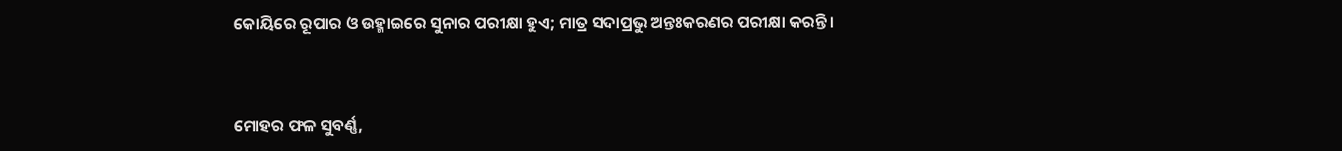କୋୟିରେ ରୂପାର ଓ ଉହ୍ମାଇରେ ସୁନାର ପରୀକ୍ଷା ହୁଏ; ମାତ୍ର ସଦାପ୍ରଭୁ ଅନ୍ତଃକରଣର ପରୀକ୍ଷା କରନ୍ତି।


ମୋହର ଫଳ ସୁବର୍ଣ୍ଣ,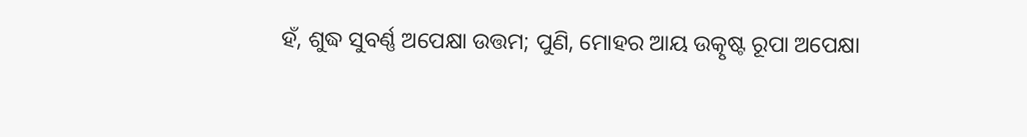ହଁ, ଶୁଦ୍ଧ ସୁବର୍ଣ୍ଣ ଅପେକ୍ଷା ଉତ୍ତମ; ପୁଣି, ମୋହର ଆୟ ଉତ୍କୃଷ୍ଟ ରୂପା ଅପେକ୍ଷା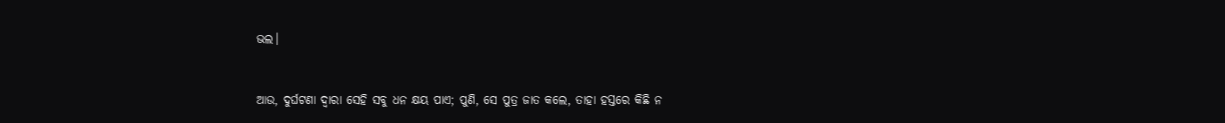ଭଲ।


ଆଉ, ଦୁର୍ଘଟଣା ଦ୍ୱାରା ସେହି ସବୁ ଧନ କ୍ଷୟ ପାଏ; ପୁଣି, ସେ ପୁତ୍ର ଜାତ କଲେ, ତାହା ହସ୍ତରେ କିଛି ନ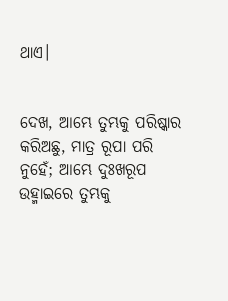ଥାଏ।


ଦେଖ, ଆମ୍ଭେ ତୁମ୍ଭକୁ ପରିଷ୍କାର କରିଅଛୁ, ମାତ୍ର ରୂପା ପରି ନୁହେଁ; ଆମ୍ଭେ ଦୁଃଖରୂପ ଉହ୍ମାଇରେ ତୁମ୍ଭକୁ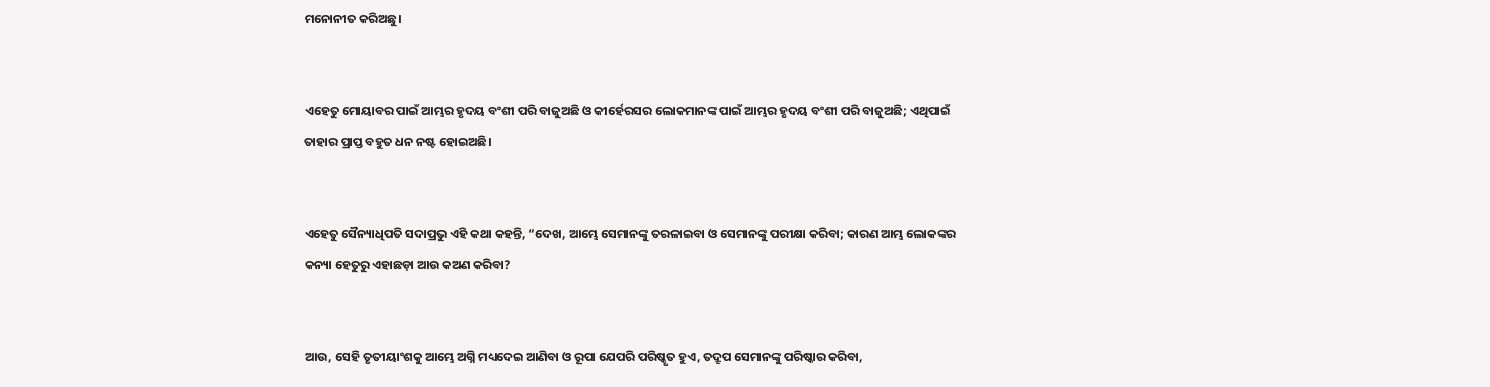ମନୋନୀତ କରିଅଛୁ।


ଏହେତୁ ମୋୟାବର ପାଇଁ ଆମ୍ଭର ହୃଦୟ ବଂଶୀ ପରି ବାଜୁଅଛି ଓ କୀର୍ହେରସର ଲୋକମାନଙ୍କ ପାଇଁ ଆମ୍ଭର ହୃଦୟ ବଂଶୀ ପରି ବାଜୁଅଛି; ଏଥିପାଇଁ ତାହାର ପ୍ରାପ୍ତ ବହୁତ ଧନ ନଷ୍ଟ ହୋଇଅଛି।


ଏହେତୁ ସୈନ୍ୟାଧିପତି ସଦାପ୍ରଭୁ ଏହି କଥା କହନ୍ତି, “ଦେଖ, ଆମ୍ଭେ ସେମାନଙ୍କୁ ତରଳାଇବା ଓ ସେମାନଙ୍କୁ ପରୀକ୍ଷା କରିବା; କାରଣ ଆମ୍ଭ ଲୋକଙ୍କର କନ୍ୟା ହେତୁରୁ ଏହାଛଡ଼ା ଆଉ କଅଣ କରିବା?


ଆଉ, ସେହି ତୃତୀୟାଂଶକୁ ଆମ୍ଭେ ଅଗ୍ନି ମଧ୍ୟଦେଇ ଆଣିବା ଓ ରୂପା ଯେପରି ପରିଷ୍କୃତ ହୁଏ, ତଦ୍ରୂପ ସେମାନଙ୍କୁ ପରିଷ୍କାର କରିବା,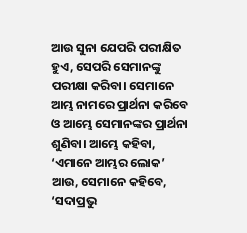ଆଉ ସୁନା ଯେପରି ପରୀକ୍ଷିତ ହୁଏ, ସେପରି ସେମାନଙ୍କୁ ପରୀକ୍ଷା କରିବା। ସେମାନେ ଆମ୍ଭ ନାମରେ ପ୍ରାର୍ଥନା କରିବେ ଓ ଆମ୍ଭେ ସେମାନଙ୍କର ପ୍ରାର୍ଥନା ଶୁଣିବା। ଆମ୍ଭେ କହିବା, ‘ଏମାନେ ଆମ୍ଭର ଲୋକ’ ଆଉ, ସେମାନେ କହିବେ, ‘ସଦାପ୍ରଭୁ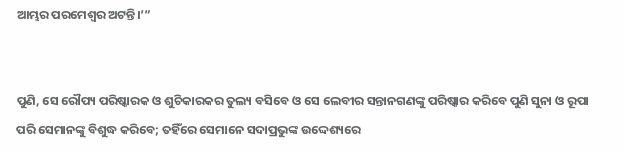ଆମ୍ଭର ପରମେଶ୍ୱର ଅଟନ୍ତି।’”


ପୁଣି, ସେ ରୌପ୍ୟ ପରିଷ୍କାରକ ଓ ଶୁଚିକାରକର ତୁଲ୍ୟ ବସିବେ ଓ ସେ ଲେବୀର ସନ୍ତାନଗଣଙ୍କୁ ପରିଷ୍କାର କରିବେ ପୁଣି ସୁନା ଓ ରୂପା ପରି ସେମାନଙ୍କୁ ବିଶୁଦ୍ଧ କରିବେ; ତହିଁରେ ସେମାନେ ସଦାପ୍ରଭୁଙ୍କ ଉଦ୍ଦେଶ୍ୟରେ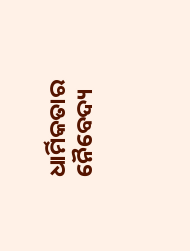ଧାର୍ମିକତାର ନୈବେଦ୍ୟ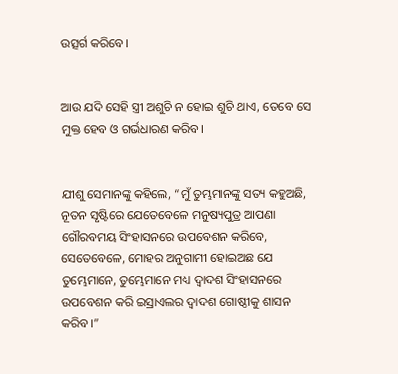ଉତ୍ସର୍ଗ କରିବେ।


ଆଉ ଯଦି ସେହି ସ୍ତ୍ରୀ ଅଶୁଚି ନ ହୋଇ ଶୁଚି ଥାଏ, ତେବେ ସେ ମୁକ୍ତ ହେବ ଓ ଗର୍ଭଧାରଣ କରିବ।


ଯୀଶୁ ସେମାନଙ୍କୁ କହିଲେ, “ମୁଁ ତୁମ୍ଭମାନଙ୍କୁ ସତ୍ୟ କହୁଅଛି, ନୂତନ ସୃଷ୍ଟିରେ ଯେତେବେଳେ ମନୁଷ୍ୟପୁତ୍ର ଆପଣା ଗୌରବମୟ ସିଂହାସନରେ ଉପବେଶନ କରିବେ, ସେତେବେଳେ, ମୋହର ଅନୁଗାମୀ ହୋଇଅଛ ଯେ ତୁମ୍ଭେମାନେ, ତୁମ୍ଭେମାନେ ମଧ୍ୟ ଦ୍ୱାଦଶ ସିଂହାସନରେ ଉପବେଶନ କରି ଇସ୍ରାଏଲର ଦ୍ୱାଦଶ ଗୋଷ୍ଠୀକୁ ଶାସନ କରିବ।”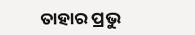ତାହାର ପ୍ରଭୁ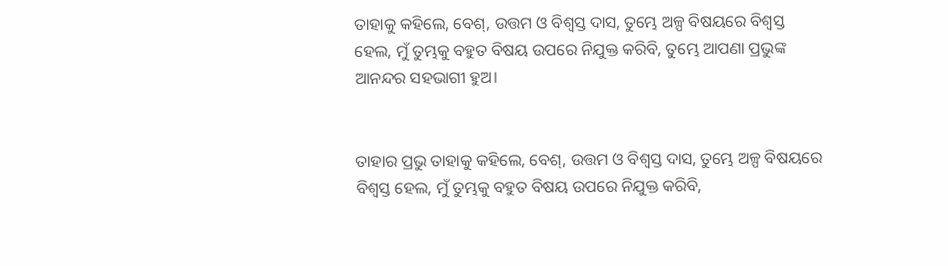ତାହାକୁ କହିଲେ, ବେଶ୍, ଉତ୍ତମ ଓ ବିଶ୍ୱସ୍ତ ଦାସ, ତୁମ୍ଭେ ଅଳ୍ପ ବିଷୟରେ ବିଶ୍ୱସ୍ତ ହେଲ, ମୁଁ ତୁମ୍ଭକୁ ବହୁତ ବିଷୟ ଉପରେ ନିଯୁକ୍ତ କରିବି, ତୁମ୍ଭେ ଆପଣା ପ୍ରଭୁଙ୍କ ଆନନ୍ଦର ସହଭାଗୀ ହୁଅ।


ତାହାର ପ୍ରଭୁ ତାହାକୁ କହିଲେ, ବେଶ୍, ଉତ୍ତମ ଓ ବିଶ୍ୱସ୍ତ ଦାସ, ତୁମ୍ଭେ ଅଳ୍ପ ବିଷୟରେ ବିଶ୍ୱସ୍ତ ହେଲ, ମୁଁ ତୁମ୍ଭକୁ ବହୁତ ବିଷୟ ଉପରେ ନିଯୁକ୍ତ କରିବି,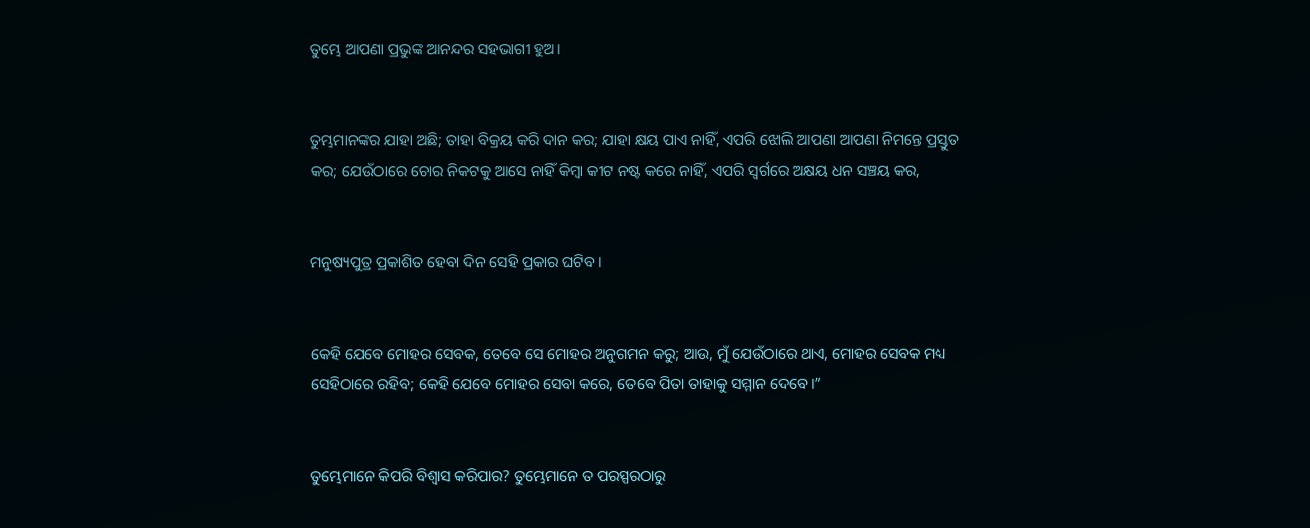ତୁମ୍ଭେ ଆପଣା ପ୍ରଭୁଙ୍କ ଆନନ୍ଦର ସହଭାଗୀ ହୁଅ।


ତୁମ୍ଭମାନଙ୍କର ଯାହା ଅଛି; ତାହା ବିକ୍ରୟ କରି ଦାନ କର; ଯାହା କ୍ଷୟ ପାଏ ନାହିଁ, ଏପରି ଝୋଲି ଆପଣା ଆପଣା ନିମନ୍ତେ ପ୍ରସ୍ତୁତ କର; ଯେଉଁଠାରେ ଚୋର ନିକଟକୁ ଆସେ ନାହିଁ କିମ୍ବା କୀଟ ନଷ୍ଟ କରେ ନାହିଁ, ଏପରି ସ୍ୱର୍ଗରେ ଅକ୍ଷୟ ଧନ ସଞ୍ଚୟ କର,


ମନୁଷ୍ୟପୁତ୍ର ପ୍ରକାଶିତ ହେବା ଦିନ ସେହି ପ୍ରକାର ଘଟିବ।


କେହି ଯେବେ ମୋହର ସେବକ, ତେବେ ସେ ମୋହର ଅନୁଗମନ କରୁ; ଆଉ, ମୁଁ ଯେଉଁଠାରେ ଥାଏ, ମୋହର ସେବକ ମଧ୍ୟ ସେହିଠାରେ ରହିବ; କେହି ଯେବେ ମୋହର ସେବା କରେ, ତେବେ ପିତା ତାହାକୁ ସମ୍ମାନ ଦେବେ।”


ତୁମ୍ଭେମାନେ କିପରି ବିଶ୍ୱାସ କରିପାର? ତୁମ୍ଭେମାନେ ତ ପରସ୍ପରଠାରୁ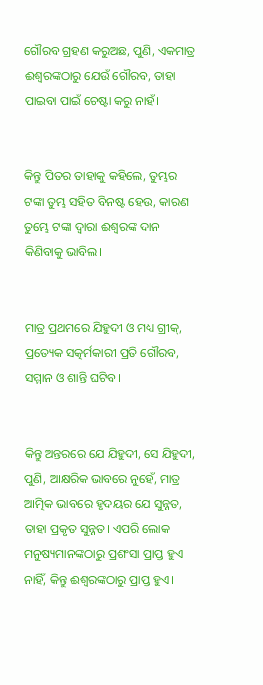ଗୌରବ ଗ୍ରହଣ କରୁଅଛ, ପୁଣି, ଏକମାତ୍ର ଈଶ୍ବରଙ୍କଠାରୁ ଯେଉଁ ଗୌରବ, ତାହା ପାଇବା ପାଇଁ ଚେଷ୍ଟା କରୁ ନାହଁ।


କିନ୍ତୁ ପିତର ତାହାକୁ କହିଲେ, ତୁମ୍ଭର ଟଙ୍କା ତୁମ୍ଭ ସହିତ ବିନଷ୍ଟ ହେଉ, କାରଣ ତୁମ୍ଭେ ଟଙ୍କା ଦ୍ୱାରା ଈଶ୍ବରଙ୍କ ଦାନ କିଣିବାକୁ ଭାବିଲ।


ମାତ୍ର ପ୍ରଥମରେ ଯିହୁଦୀ ଓ ମଧ୍ୟ ଗ୍ରୀକ୍‍, ପ୍ରତ୍ୟେକ ସତ୍କର୍ମକାରୀ ପ୍ରତି ଗୌରବ, ସମ୍ମାନ ଓ ଶାନ୍ତି ଘଟିବ।


କିନ୍ତୁ ଅନ୍ତରରେ ଯେ ଯିହୁଦୀ, ସେ ଯିହୁଦୀ, ପୁଣି, ଆକ୍ଷରିକ ଭାବରେ ନୁହେଁ, ମାତ୍ର ଆତ୍ମିକ ଭାବରେ ହୃଦୟର ଯେ ସୁନ୍ନତ, ତାହା ପ୍ରକୃତ ସୁନ୍ନତ। ଏପରି ଲୋକ ମନୁଷ୍ୟମାନଙ୍କଠାରୁ ପ୍ରଶଂସା ପ୍ରାପ୍ତ ହୁଏ ନାହିଁ, କିନ୍ତୁ ଈଶ୍ବରଙ୍କଠାରୁ ପ୍ରାପ୍ତ ହୁଏ।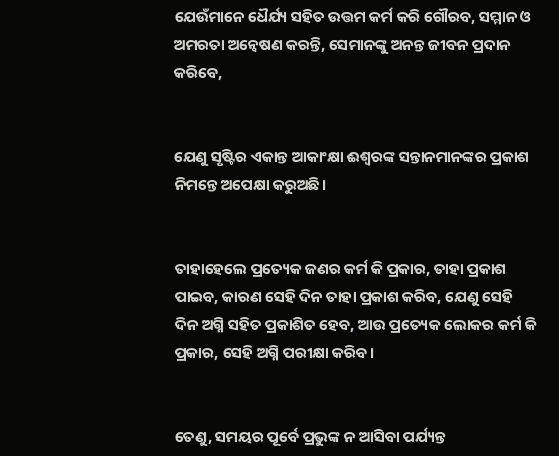ଯେଉଁମାନେ ଧୈର୍ଯ୍ୟ ସହିତ ଉତ୍ତମ କର୍ମ କରି ଗୌରବ, ସମ୍ମାନ ଓ ଅମରତା ଅନ୍ୱେଷଣ କରନ୍ତି, ସେମାନଙ୍କୁ ଅନନ୍ତ ଜୀବନ ପ୍ରଦାନ କରିବେ,


ଯେଣୁ ସୃଷ୍ଟିର ଏକାନ୍ତ ଆକାଂକ୍ଷା ଈଶ୍ବରଙ୍କ ସନ୍ତାନମାନଙ୍କର ପ୍ରକାଶ ନିମନ୍ତେ ଅପେକ୍ଷା କରୁଅଛି।


ତାହାହେଲେ ପ୍ରତ୍ୟେକ ଜଣର କର୍ମ କି ପ୍ରକାର, ତାହା ପ୍ରକାଶ ପାଇବ, କାରଣ ସେହି ଦିନ ତାହା ପ୍ରକାଶ କରିବ, ଯେଣୁ ସେହି ଦିନ ଅଗ୍ନି ସହିତ ପ୍ରକାଶିତ ହେବ, ଆଉ ପ୍ରତ୍ୟେକ ଲୋକର କର୍ମ କି ପ୍ରକାର, ସେହି ଅଗ୍ନି ପରୀକ୍ଷା କରିବ।


ତେଣୁ, ସମୟର ପୂର୍ବେ ପ୍ରଭୁଙ୍କ ନ ଆସିବା ପର୍ଯ୍ୟନ୍ତ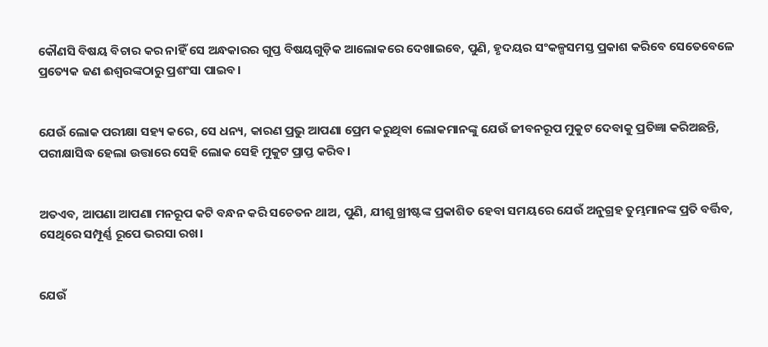କୌଣସି ବିଷୟ ବିଚାର କର ନାହିଁ ସେ ଅନ୍ଧକାରର ଗୁପ୍ତ ବିଷୟଗୁଡ଼ିକ ଆଲୋକରେ ଦେଖାଇବେ, ପୁଣି, ହୃଦୟର ସଂକଳ୍ପସମସ୍ତ ପ୍ରକାଶ କରିବେ ସେତେବେଳେ ପ୍ରତ୍ୟେକ ଜଣ ଈଶ୍ବରଙ୍କଠାରୁ ପ୍ରଶଂସା ପାଇବ।


ଯେଉଁ ଲୋକ ପରୀକ୍ଷା ସହ୍ୟ କରେ, ସେ ଧନ୍ୟ, କାରଣ ପ୍ରଭୁ ଆପଣା ପ୍ରେମ କରୁଥିବା ଲୋକମାନଙ୍କୁ ଯେଉଁ ଜୀବନରୂପ ମୁକୁଟ ଦେବାକୁ ପ୍ରତିଜ୍ଞା କରିଅଛନ୍ତି, ପରୀକ୍ଷାସିଦ୍ଧ ହେଲା ଉତ୍ତାରେ ସେହି ଲୋକ ସେହି ମୁକୁଟ ପ୍ରାପ୍ତ କରିବ।


ଅତଏବ, ଆପଣା ଆପଣା ମନରୂପ କଟି ବନ୍ଧନ କରି ସଚେତନ ଥାଅ, ପୁଣି, ଯୀଶୁ ଖ୍ରୀଷ୍ଟଙ୍କ ପ୍ରକାଶିତ ହେବା ସମୟରେ ଯେଉଁ ଅନୁଗ୍ରହ ତୁମ୍ଭମାନଙ୍କ ପ୍ରତି ବର୍ତ୍ତିବ, ସେଥିରେ ସମ୍ପୂର୍ଣ୍ଣ ରୂପେ ଭରସା ରଖ।


ଯେଉଁ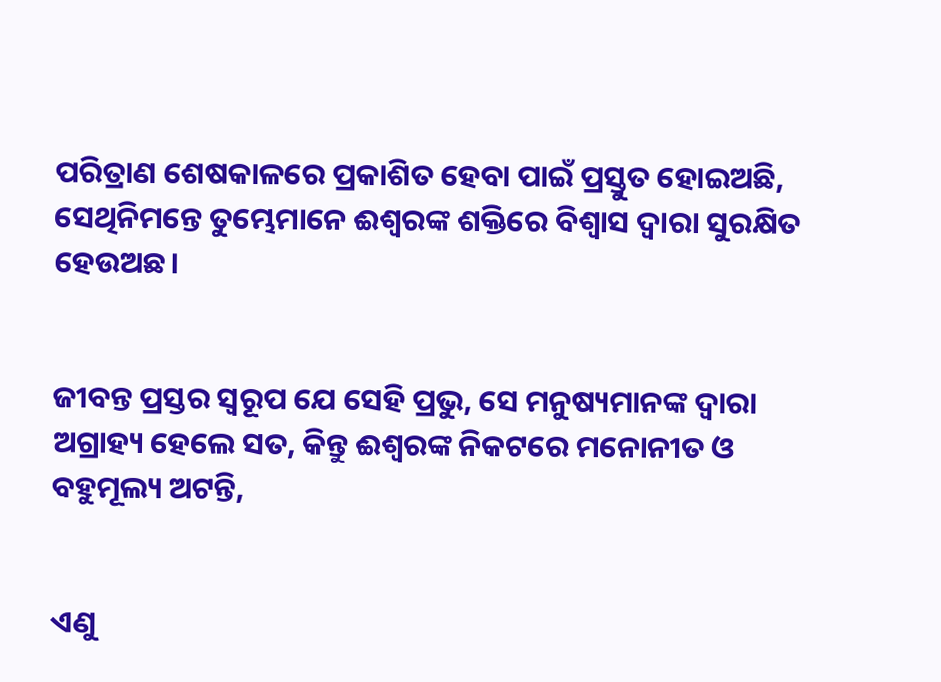ପରିତ୍ରାଣ ଶେଷକାଳରେ ପ୍ରକାଶିତ ହେବା ପାଇଁ ପ୍ରସ୍ତୁତ ହୋଇଅଛି, ସେଥିନିମନ୍ତେ ତୁମ୍ଭେମାନେ ଈଶ୍ବରଙ୍କ ଶକ୍ତିରେ ବିଶ୍ୱାସ ଦ୍ୱାରା ସୁରକ୍ଷିତ ହେଉଅଛ।


ଜୀବନ୍ତ ପ୍ରସ୍ତର ସ୍ୱରୂପ ଯେ ସେହି ପ୍ରଭୁ, ସେ ମନୁଷ୍ୟମାନଙ୍କ ଦ୍ୱାରା ଅଗ୍ରାହ୍ୟ ହେଲେ ସତ, କିନ୍ତୁ ଈଶ୍ବରଙ୍କ ନିକଟରେ ମନୋନୀତ ଓ ବହୁମୂଲ୍ୟ ଅଟନ୍ତି,


ଏଣୁ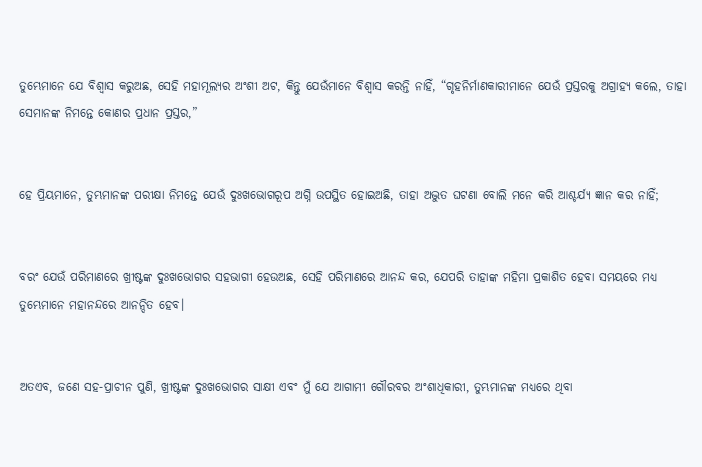ତୁମ୍ଭେମାନେ ଯେ ବିଶ୍ୱାସ କରୁଅଛ, ସେହି ମହାମୂଲ୍ୟର ଅଂଶୀ ଅଟ, କିନ୍ତୁ ଯେଉଁମାନେ ବିଶ୍ୱାସ କରନ୍ତି ନାହିଁ, “ଗୃହନିର୍ମାଣକାରୀମାନେ ଯେଉଁ ପ୍ରସ୍ତରକୁ ଅଗ୍ରାହ୍ୟ କଲେ, ତାହା ସେମାନଙ୍କ ନିମନ୍ତେ କୋଣର ପ୍ରଧାନ ପ୍ରସ୍ତର,”


ହେ ପ୍ରିୟମାନେ, ତୁମ୍ଭମାନଙ୍କ ପରୀକ୍ଷା ନିମନ୍ତେ ଯେଉଁ ଦୁଃଖଭୋଗରୂପ ଅଗ୍ନି ଉପସ୍ଥିତ ହୋଇଅଛି, ତାହା ଅଦ୍ଭୁତ ଘଟଣା ବୋଲି ମନେ କରି ଆଶ୍ଚର୍ଯ୍ୟ ଜ୍ଞାନ କର ନାହିଁ;


ବରଂ ଯେଉଁ ପରିମାଣରେ ଖ୍ରୀଷ୍ଟଙ୍କ ଦୁଃଖଭୋଗର ସହଭାଗୀ ହେଉଅଛ, ସେହି ପରିମାଣରେ ଆନନ୍ଦ କର, ଯେପରି ତାହାଙ୍କ ମହିମା ପ୍ରକାଶିତ ହେବା ସମୟରେ ମଧ୍ୟ ତୁମ୍ଭେମାନେ ମହାନନ୍ଦରେ ଆନନ୍ଦିତ ହେବ।


ଅତଏବ, ଜଣେ ସହ-ପ୍ରାଚୀନ ପୁଣି, ଖ୍ରୀଷ୍ଟଙ୍କ ଦୁଃଖଭୋଗର ସାକ୍ଷୀ ଏବଂ ମୁଁ ଯେ ଆଗାମୀ ଗୌରବର ଅଂଶାଧିକାରୀ, ତୁମ୍ଭମାନଙ୍କ ମଧ୍ୟରେ ଥିବା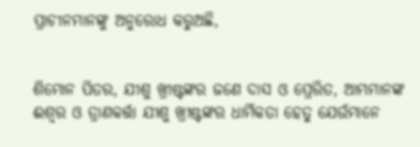ପ୍ରାଚୀନମାନଙ୍କୁ ଅନୁରୋଧ କରୁଅଛି,


ଶିମୋନ ପିତର, ଯୀଶୁ ଖ୍ରୀଷ୍ଟଙ୍କର ଜଣେ ଦାସ ଓ ପ୍ରେରିତ, ଆମ୍ଭମାନଙ୍କ ଈଶ୍ବର ଓ ତ୍ରାଣକର୍ତ୍ତା ଯୀଶୁ ଖ୍ରୀଷ୍ଟଙ୍କର ଧାର୍ମିକତା ହେତୁ ଯେଉଁମାନେ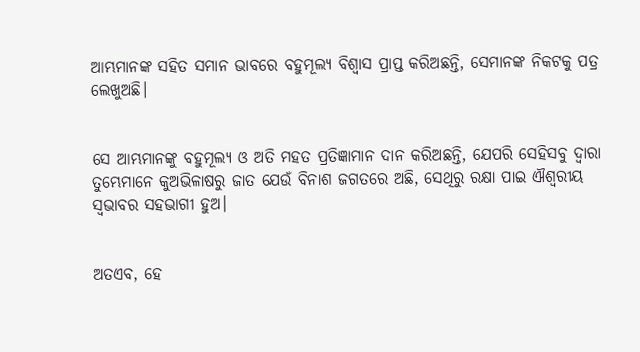ଆମ୍ଭମାନଙ୍କ ସହିତ ସମାନ ଭାବରେ ବହୁମୂଲ୍ୟ ବିଶ୍ୱାସ ପ୍ରାପ୍ତ କରିଅଛନ୍ତି, ସେମାନଙ୍କ ନିକଟକୁ ପତ୍ର ଲେଖୁଅଛି।


ସେ ଆମ୍ଭମାନଙ୍କୁ ବହୁମୂଲ୍ୟ ଓ ଅତି ମହତ‍ ପ୍ରତିଜ୍ଞାମାନ ଦାନ କରିଅଛନ୍ତି, ଯେପରି ସେହିସବୁ ଦ୍ୱାରା ତୁମ୍ଭେମାନେ କୁଅଭିଳାଷରୁ ଜାତ ଯେଉଁ ବିନାଶ ଜଗତରେ ଅଛି, ସେଥିରୁ ରକ୍ଷା ପାଇ ଐଶ୍ବରୀୟ ସ୍ୱଭାବର ସହଭାଗୀ ହୁଅ।


ଅତଏବ, ହେ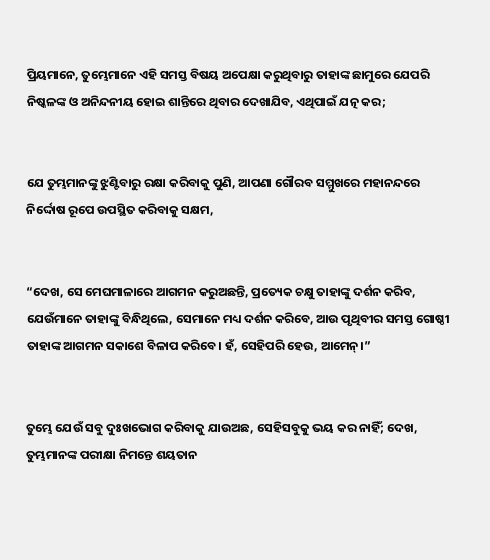ପ୍ରିୟମାନେ, ତୁମ୍ଭେମାନେ ଏହି ସମସ୍ତ ବିଷୟ ଅପେକ୍ଷା କରୁଥିବାରୁ ତାହାଙ୍କ ଛାମୁରେ ଯେପରି ନିଷ୍କଳଙ୍କ ଓ ଅନିନ୍ଦନୀୟ ହୋଇ ଶାନ୍ତିରେ ଥିବାର ଦେଖାଯିବ, ଏଥିପାଇଁ ଯତ୍ନ କର;


ଯେ ତୁମ୍ଭମାନଙ୍କୁ ଝୁଣ୍ଟିବାରୁ ରକ୍ଷା କରିବାକୁ ପୁଣି, ଆପଣା ଗୌରବ ସମ୍ମୁଖରେ ମହାନନ୍ଦରେ ନିର୍ଦ୍ଦୋଷ ରୂପେ ଉପସ୍ଥିତ କରିବାକୁ ସକ୍ଷମ,


“ଦେଖ, ସେ ମେଘମାଳାରେ ଆଗମନ କରୁଅଛନ୍ତି, ପ୍ରତ୍ୟେକ ଚକ୍ଷୁ ତାହାଙ୍କୁ ଦର୍ଶନ କରିବ, ଯେଉଁମାନେ ତାହାଙ୍କୁ ବିନ୍ଧିଥିଲେ, ସେମାନେ ମଧ୍ୟ ଦର୍ଶନ କରିବେ, ଆଉ ପୃଥିବୀର ସମସ୍ତ ଗୋଷ୍ଠୀ ତାହାଙ୍କ ଆଗମନ ସକାଶେ ବିଳାପ କରିବେ। ହଁ, ସେହିପରି ହେଉ, ଆମେନ୍‍।”


ତୁମ୍ଭେ ଯେଉଁ ସବୁ ଦୁଃଖଭୋଗ କରିବାକୁ ଯାଉଅଛ, ସେହିସବୁକୁ ଭୟ କର ନାହିଁ; ଦେଖ, ତୁମ୍ଭମାନଙ୍କ ପରୀକ୍ଷା ନିମନ୍ତେ ଶୟତାନ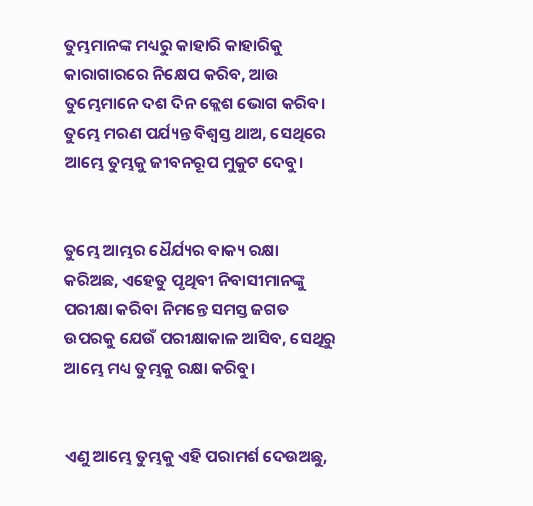ତୁମ୍ଭମାନଙ୍କ ମଧ୍ୟରୁ କାହାରି କାହାରିକୁ କାରାଗାରରେ ନିକ୍ଷେପ କରିବ, ଆଉ ତୁମ୍ଭେମାନେ ଦଶ ଦିନ କ୍ଲେଶ ଭୋଗ କରିବ। ତୁମ୍ଭେ ମରଣ ପର୍ଯ୍ୟନ୍ତ ବିଶ୍ୱସ୍ତ ଥାଅ, ସେଥିରେ ଆମ୍ଭେ ତୁମ୍ଭକୁ ଜୀବନରୂପ ମୁକୁଟ ଦେବୁ।


ତୁମ୍ଭେ ଆମ୍ଭର ଧୈର୍ଯ୍ୟର ବାକ୍ୟ ରକ୍ଷା କରିଅଛ, ଏହେତୁ ପୃଥିବୀ ନିବାସୀମାନଙ୍କୁ ପରୀକ୍ଷା କରିବା ନିମନ୍ତେ ସମସ୍ତ ଜଗତ ଉପରକୁ ଯେଉଁ ପରୀକ୍ଷାକାଳ ଆସିବ, ସେଥିରୁ ଆମ୍ଭେ ମଧ୍ୟ ତୁମ୍ଭକୁ ରକ୍ଷା କରିବୁ।


ଏଣୁ ଆମ୍ଭେ ତୁମ୍ଭକୁ ଏହି ପରାମର୍ଶ ଦେଉଅଛୁ,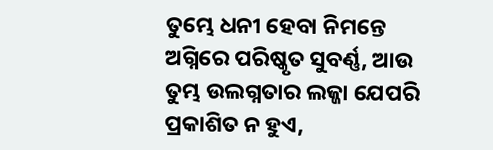ତୁମ୍ଭେ ଧନୀ ହେବା ନିମନ୍ତେ ଅଗ୍ନିରେ ପରିଷ୍କୃତ ସୁବର୍ଣ୍ଣ, ଆଉ ତୁମ୍ଭ ଉଲଗ୍ନତାର ଲଜ୍ଜା ଯେପରି ପ୍ରକାଶିତ ନ ହୁଏ,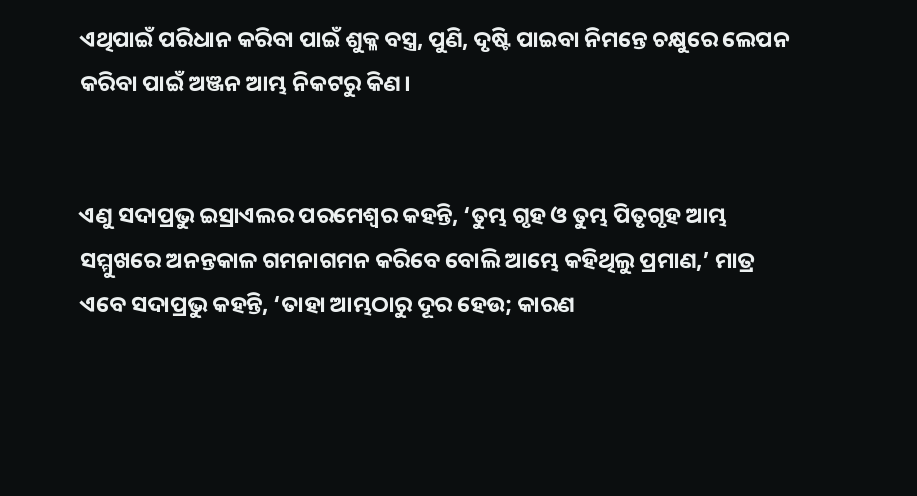ଏଥିପାଇଁ ପରିଧାନ କରିବା ପାଇଁ ଶୁକ୍ଳ ବସ୍ତ୍ର, ପୁଣି, ଦୃଷ୍ଟି ପାଇବା ନିମନ୍ତେ ଚକ୍ଷୁରେ ଲେପନ କରିବା ପାଇଁ ଅଞ୍ଜନ ଆମ୍ଭ ନିକଟରୁ କିଣ।


ଏଣୁ ସଦାପ୍ରଭୁ ଇସ୍ରାଏଲର ପରମେଶ୍ୱର କହନ୍ତି, ‘ତୁମ୍ଭ ଗୃହ ଓ ତୁମ୍ଭ ପିତୃଗୃହ ଆମ୍ଭ ସମ୍ମୁଖରେ ଅନନ୍ତକାଳ ଗମନାଗମନ କରିବେ ବୋଲି ଆମ୍ଭେ କହିଥିଲୁ ପ୍ରମାଣ,’ ମାତ୍ର ଏବେ ସଦାପ୍ରଭୁ କହନ୍ତି, ‘ତାହା ଆମ୍ଭଠାରୁ ଦୂର ହେଉ; କାରଣ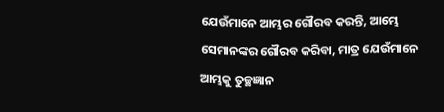ଯେଉଁମାନେ ଆମ୍ଭର ଗୌରବ କରନ୍ତି, ଆମ୍ଭେ ସେମାନଙ୍କର ଗୌରବ କରିବା, ମାତ୍ର ଯେଉଁମାନେ ଆମ୍ଭକୁ ତୁଚ୍ଛଜ୍ଞାନ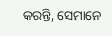କରନ୍ତି, ସେମାନେ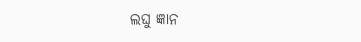ଲଘୁ ଜ୍ଞାନ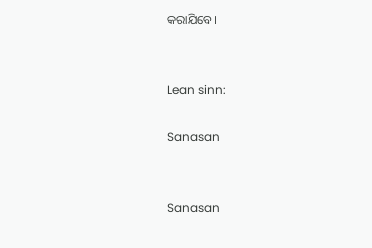କରାଯିବେ।


Lean sinn:

Sanasan


Sanasan